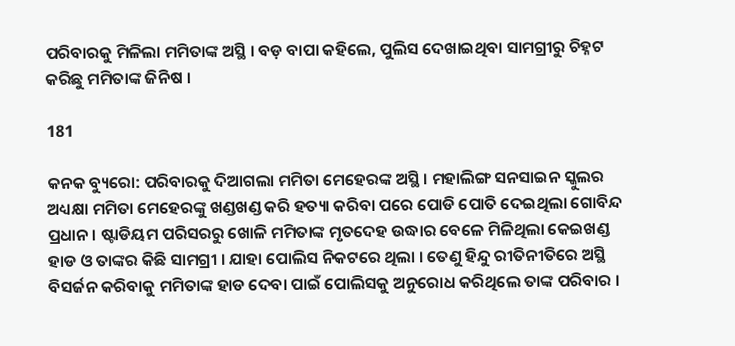ପରିବାରକୁ ମିଳିଲା ମମିତାଙ୍କ ଅସ୍ଥି । ବଡ଼ ବାପା କହିଲେ, ପୁଲିସ ଦେଖାଇଥିବା ସାମଗ୍ରୀରୁ ଚିହ୍ନଟ କରିଛୁ ମମିତାଙ୍କ ଜିନିଷ ।

181

କନକ ବ୍ୟୁରୋ: ପରିବାରକୁ ଦିଆଗଲା ମମିତା ମେହେରଙ୍କ ଅସ୍ଥି । ମହାଲିଙ୍ଗ ସନସାଇନ ସ୍କୁଲର ଅଧ୍ୟକ୍ଷା ମମିତା ମେହେରଙ୍କୁ ଖଣ୍ଡଖଣ୍ଡ କରି ହତ୍ୟା କରିବା ପରେ ପୋଡି ପୋତି ଦେଇଥିଲା ଗୋବିନ୍ଦ ପ୍ରଧାନ । ଷ୍ଟାଡିୟମ ପରିସରରୁ ଖୋଳି ମମିତାଙ୍କ ମୃତଦେହ ଉଦ୍ଧାର ବେଳେ ମିଳିଥିଲା କେଇଖଣ୍ଡ ହାଡ ଓ ତାଙ୍କର କିଛି ସାମଗ୍ରୀ । ଯାହା ପୋଲିସ ନିକଟରେ ଥିଲା । ତେଣୁ ହିନ୍ଦୁ ରୀତିନୀତିରେ ଅସ୍ଥି ବିସର୍ଜନ କରିବାକୁ ମମିତାଙ୍କ ହାଡ ଦେବା ପାଇଁ ପୋଲିସକୁ ଅନୁରୋଧ କରିଥିଲେ ତାଙ୍କ ପରିବାର ।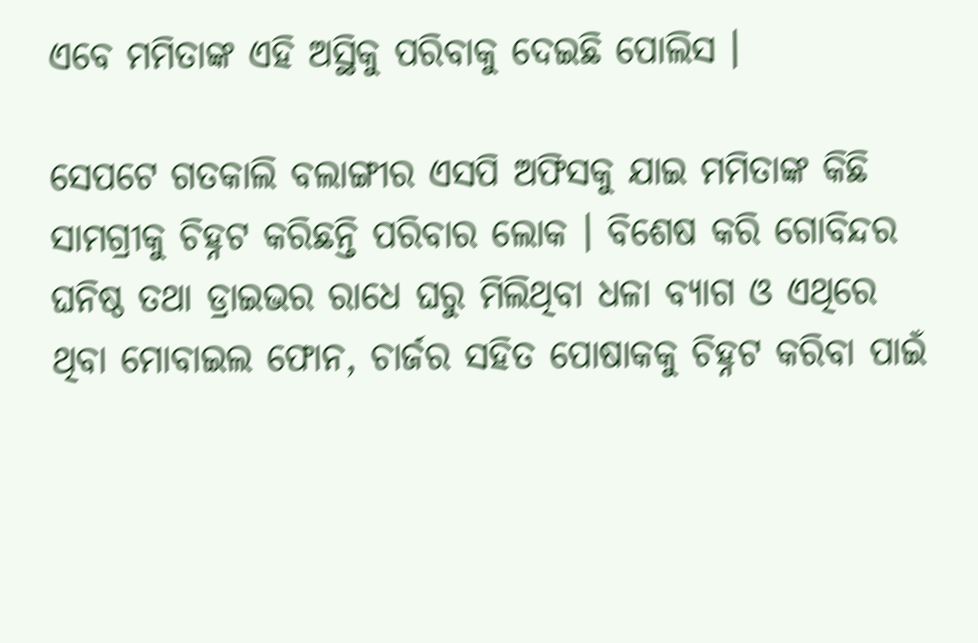ଏବେ ମମିତାଙ୍କ ଏହି ଅସ୍ଥିକୁ ପରିବାକୁ ଦେଇଛି ପୋଲିସ ।

ସେପଟେ ଗତକାଲି ବଲାଙ୍ଗୀର ଏସପି ଅଫିସକୁ ଯାଇ ମମିତାଙ୍କ କିଛି ସାମଗ୍ରୀକୁ ଚିହ୍ନଟ କରିଛନ୍ତି ପରିବାର ଲୋକ । ବିଶେଷ କରି ଗୋବିନ୍ଦର ଘନିଷ୍ଠ ତଥା ଡ୍ରାଇଭର ରାଧେ ଘରୁ ମିଲିଥିବା ଧଳା ବ୍ୟାଗ ଓ ଏଥିରେ ଥିବା ମୋବାଇଲ ଫୋନ, ଚାର୍ଜର ସହିତ ପୋଷାକକୁ ଚିହ୍ନଟ କରିବା ପାଇଁ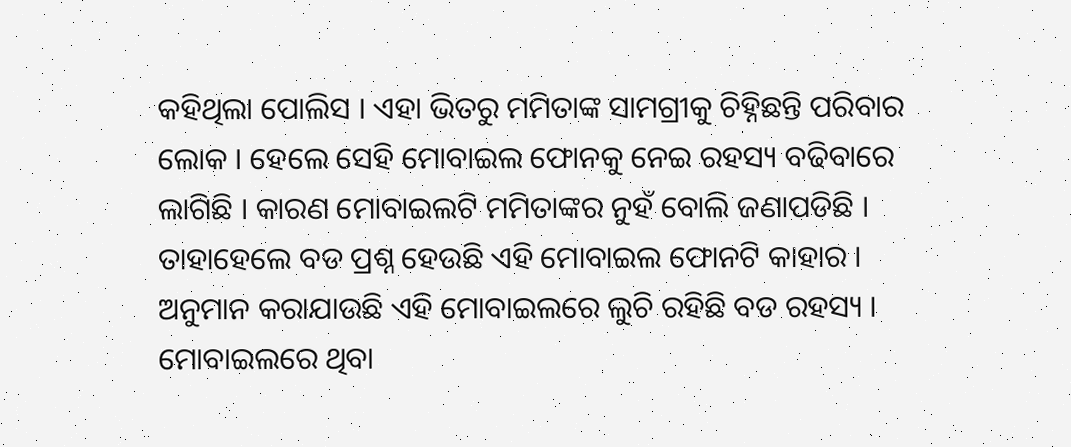କହିଥିଲା ପୋଲିସ । ଏହା ଭିତରୁ ମମିତାଙ୍କ ସାମଗ୍ରୀକୁ ଚିହ୍ନିଛନ୍ତି ପରିବାର ଲୋକ । ହେଲେ ସେହି ମୋବାଇଲ ଫୋନକୁ ନେଇ ରହସ୍ୟ ବଢିବାରେ ଲାଗିଛି । କାରଣ ମୋବାଇଲଟି ମମିତାଙ୍କର ନୁହଁ ବୋଲି ଜଣାପଡିଛି । ତାହାହେଲେ ବଡ ପ୍ରଶ୍ନ ହେଉଛି ଏହି ମୋବାଇଲ ଫୋନଟି କାହାର । ଅନୁମାନ କରାଯାଉଛି ଏହି ମୋବାଇଲରେ ଲୁଚି ରହିଛି ବଡ ରହସ୍ୟ । ମୋବାଇଲରେ ଥିବା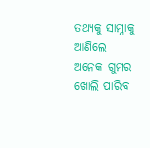ତଥ୍ୟକୁ ସାମ୍ନାକୁ ଆଣିଲେ ଅନେକ ଗୁମର ଖୋଲି ପାରିବ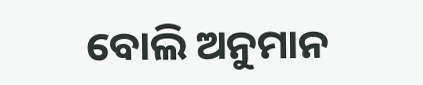ବୋଲି ଅନୁମାନ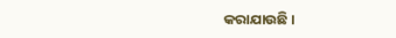କରାଯାଉଛି ।